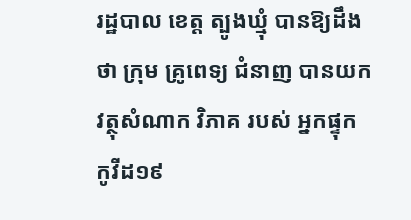រដ្ឋបាល ខេត្ត ត្បូងឃ្មុំ បានឱ្យដឹងថា ក្រុម គ្រូពេទ្យ ជំនាញ បានយក វត្ថុសំណាក វិភាគ របស់ អ្នកផ្ទុកកូវីដ១៩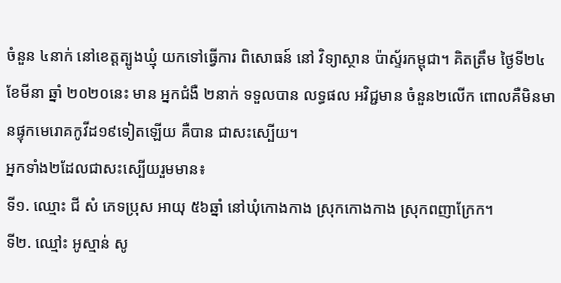ចំនួន ៤នាក់ នៅខេត្តត្បូងឃ្មុំ យកទៅធ្វើការ ពិសោធន៍ នៅ វិទ្យាស្ថាន ប៉ាស្ទ័រកម្ពុជា។ គិតត្រឹម ថ្ងៃទី២៤ ខែមីនា ឆ្នាំ ២០២០នេះ មាន អ្នកជំងឺ ២នាក់ ទទួលបាន លទ្ធផល អវិជ្ជមាន ចំនួន២លើក ពោលគឺមិនមានផ្ទុកមេរោគកូវីដ១៩ទៀតឡើយ គឺបាន ជាសះស្បើយ។
អ្នកទាំង២ដែលជាសះស្បើយរួមមាន៖
ទី១. ឈ្មោះ ជី សំ ភេទប្រុស អាយុ ៥៦ឆ្នាំ នៅឃុំកោងកាង ស្រុកកោងកាង ស្រុកពញាក្រែក។
ទី២. ឈ្មៅះ អូស្មាន់ សូ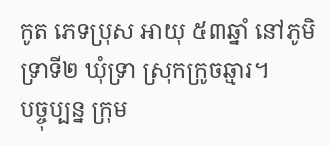កូត ភេទប្រុស អាយុ ៥៣ឆ្នាំ នៅភូមិទ្រាទី២ ឃុំទ្រា ស្រុកក្រូចឆ្មារ។
បច្ចុប្បន្ន ក្រុម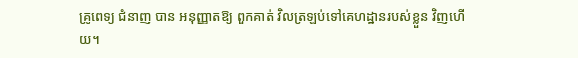គ្រូពេទ្យ ជំនាញ បាន អនុញ្ញាតឱ្យ ពួកគាត់ វិលត្រឡប់ទៅគេហដ្ឋានរបស់ខ្លួន វិញហើយ។